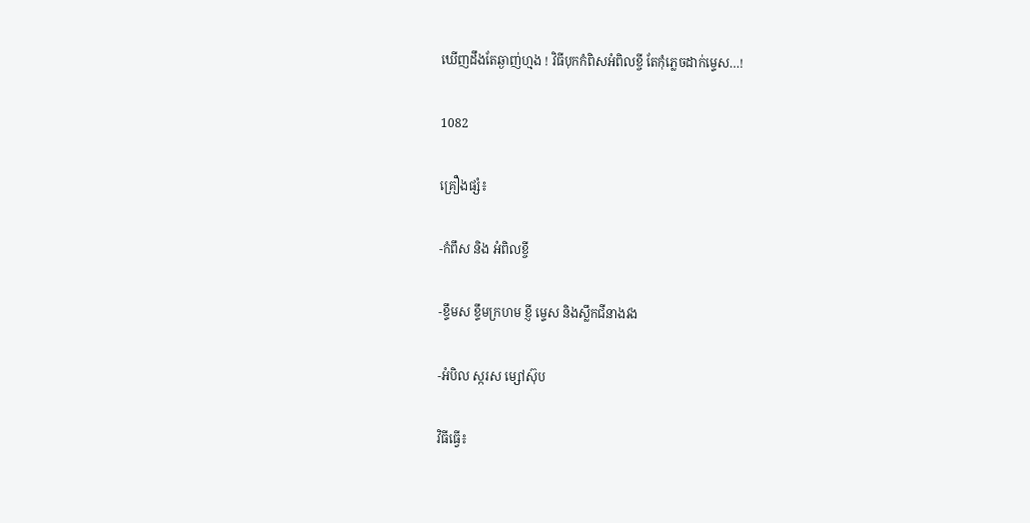ឃើញដឹងតែឆ្ងាញ់ហ្មង ! វិធីបុកកំពិសអំពិលខ្ចី តែកុំភ្លេចដាក់ម្ទេស…!

1082

គ្រឿងផ្សំ៖

-កំពឹស និង អំពិលខ្ចី

-ខ្ទឹមស ខ្ទឹមក្រហម ខ្ញី ម្ទេស និងស្លឹកជីនាងវង

-អំបិល ស្ករស ម្សៅស៊ុប

វិធីធ្វើ៖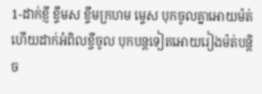1-ដាក់ខ្ញី ខ្ទឹមស ខ្ទឹមក្រហម ម្ទេស បុកចូលគ្នាអោយម៉ត់ ហើយដាក់អំពិលខ្ចីចូល បុកបន្តទៀតអោយរៀងម៉ត់បន្តិច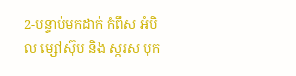2-បន្ទាប់មកដាក់ កំពឹស អំបិល ម្សៅស៊ុប និង ស្ករស បុក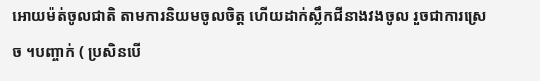អោយម៉ត់ចូលជាតិ តាមការនិយមចូលចិត្ត ហើយដាក់ស្លឹកជីនាងវងចូល រួចជាការស្រេច ។បញ្ចាក់ ( ប្រសិនបើ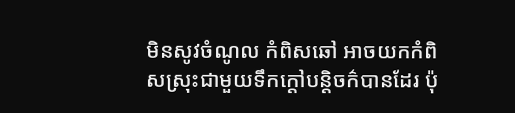មិនសូវចំណូល កំពិសឆៅ អាចយកកំពិសស្រុះជាមួយទឹកក្ដៅបន្តិចក៌បានដែរ ប៉ុ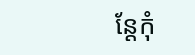ន្តែកុំ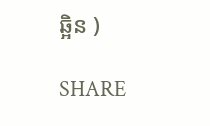ឆ្អិន )

SHARE